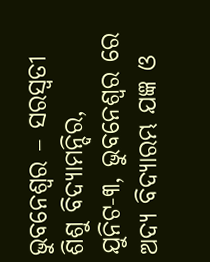ଭୁବନେଶ୍ୱର – ସରସ୍ଵତୀ ଶିଶୁ ବିଦ୍ୟାମନ୍ଦିର, ଯୁନିଟ-୩, ଭୁବନେଶ୍ୱର ରେ ଅଦ୍ୟ ବିଦ୍ୟାରମ୍ଭ ଯଜ୍ଞ ଓ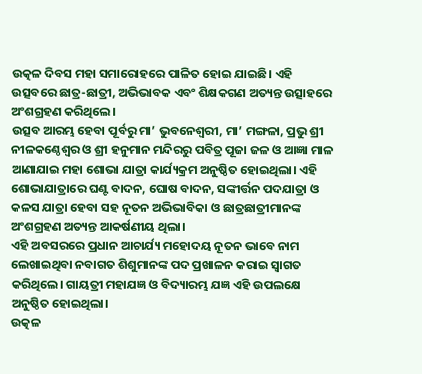ଉତ୍କଳ ଦିବସ ମହା ସମାରୋହରେ ପାଳିତ ହୋଇ ଯାଇଛି। ଏହି ଉତ୍ସବରେ ଛାତ୍ର-ଛାତ୍ରୀ, ଅଭିଭାବକ ଏବଂ ଶିକ୍ଷକଗଣ ଅତ୍ୟନ୍ତ ଉତ୍ସାହରେ ଅଂଶଗ୍ରହଣ କରିଥିଲେ।
ଉତ୍ସବ ଆରମ୍ଭ ହେବା ପୂର୍ବରୁ ମା’ ଭୁବନେଶ୍ୱରୀ, ମା’ ମଙ୍ଗଳା, ପ୍ରଭୁ ଶ୍ରୀ ନୀଳକଣ୍ଠେଶ୍ୱର ଓ ଶ୍ରୀ ହନୁମାନ ମନ୍ଦିରରୁ ପବିତ୍ର ପୂଜା ଜଳ ଓ ଆଜ୍ଞା ମାଳ ଆଣାଯାଇ ମହା ଶୋଭା ଯାତ୍ରା କାର୍ଯ୍ୟକ୍ରମ ଅନୁଷ୍ଠିତ ହୋଇଥିଲା। ଏହି ଶୋଭାଯାତ୍ରାରେ ଘଣ୍ଟ ବାଦନ, ଘୋଷ ବାଦନ, ସଙ୍କୀର୍ତ୍ତନ ପଦଯାତ୍ରା ଓ କଳସ ଯାତ୍ରା ହେବା ସହ ନୂତନ ଅଭିଭାବିକା ଓ ଛାତ୍ରଛାତ୍ରୀମାନଙ୍କ ଅଂଶଗ୍ରହଣ ଅତ୍ୟନ୍ତ ଆକର୍ଷଣୀୟ ଥିଲା।
ଏହି ଅବସରରେ ପ୍ରଧାନ ଆଚାର୍ଯ୍ୟ ମହୋଦୟ ନୂତନ ଭାବେ ନାମ ଲେଖାଇଥିବା ନବାଗତ ଶିଶୁମାନଙ୍କ ପଦ ପ୍ରଖାଳନ କରାଇ ସ୍ଵାଗତ କରିଥିଲେ। ଗାୟତ୍ରୀ ମହାଯଜ୍ଞ ଓ ବିଦ୍ୟାରମ୍ଭ ଯଜ୍ଞ ଏହି ଉପଲକ୍ଷେ ଅନୁଷ୍ଠିତ ହୋଇଥିଲା।
ଉତ୍କଳ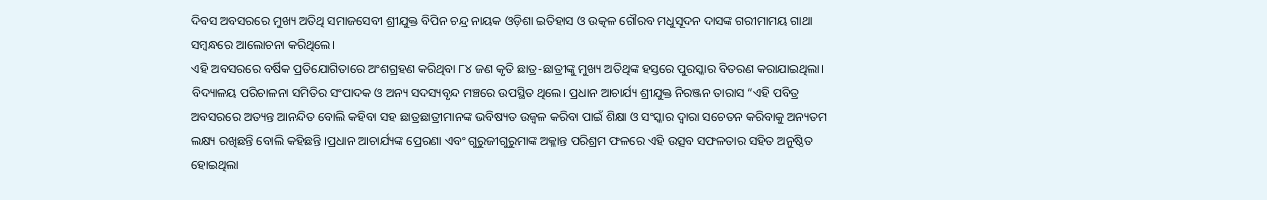ଦିବସ ଅବସରରେ ମୁଖ୍ୟ ଅତିଥି ସମାଜସେବୀ ଶ୍ରୀଯୁକ୍ତ ବିପିନ ଚନ୍ଦ୍ର ନାୟକ ଓଡ଼ିଶା ଇତିହାସ ଓ ଉତ୍କଳ ଗୌରବ ମଧୁସୂଦନ ଦାସଙ୍କ ଗରୀମାମୟ ଗାଥା ସମ୍ବନ୍ଧରେ ଆଲୋଚନା କରିଥିଲେ।
ଏହି ଅବସରରେ ବର୍ଷିକ ପ୍ରତିଯୋଗିତାରେ ଅଂଶଗ୍ରହଣ କରିଥିବା ୮୪ ଜଣ କୃତି ଛାତ୍ର-ଛାତ୍ରୀଙ୍କୁ ମୁଖ୍ୟ ଅତିଥିଙ୍କ ହସ୍ତରେ ପୁରସ୍କାର ବିତରଣ କରାଯାଇଥିଲା।
ବିଦ୍ୟାଳୟ ପରିଚାଳନା ସମିତିର ସଂପାଦକ ଓ ଅନ୍ୟ ସଦସ୍ୟବୃନ୍ଦ ମଞ୍ଚରେ ଉପସ୍ଥିତ ଥିଲେ। ପ୍ରଧାନ ଆଚାର୍ଯ୍ୟ ଶ୍ରୀଯୁକ୍ତ ନିରଞ୍ଜନ ତାରାସ “ଏହି ପବିତ୍ର ଅବସରରେ ଅତ୍ୟନ୍ତ ଆନନ୍ଦିତ ବୋଲି କହିବା ସହ ଛାତ୍ରଛାତ୍ରୀମାନଙ୍କ ଭବିଷ୍ୟତ ଉଜ୍ବଳ କରିବା ପାଇଁ ଶିକ୍ଷା ଓ ସଂସ୍କାର ଦ୍ଵାରା ସଚେତନ କରିବାକୁ ଅନ୍ୟତମ ଲକ୍ଷ୍ୟ ରଖିଛନ୍ତି ବୋଲି କହିଛନ୍ତି ।ପ୍ରଧାନ ଆଚାର୍ଯ୍ୟଙ୍କ ପ୍ରେରଣା ଏବଂ ଗୁରୁଜୀଗୁରୁମାଙ୍କ ଅକ୍ଳାନ୍ତ ପରିଶ୍ରମ ଫଳରେ ଏହି ଉତ୍ସବ ସଫଳତାର ସହିତ ଅନୁଷ୍ଠିତ ହୋଇଥିଲା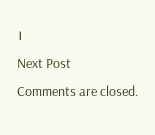।
Next Post
Comments are closed.